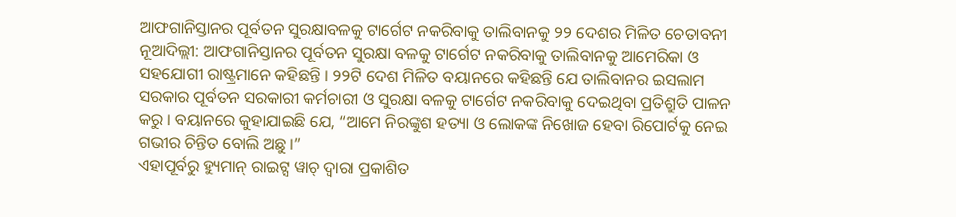ଆଫଗାନିସ୍ତାନର ପୂର୍ବତନ ସୁରକ୍ଷାବଳକୁ ଟାର୍ଗେଟ ନକରିବାକୁ ତାଲିବାନକୁ ୨୨ ଦେଶର ମିଳିତ ଚେତାବନୀ
ନୂଆଦିଲ୍ଲୀ: ଆଫଗାନିସ୍ତାନର ପୂର୍ବତନ ସୁରକ୍ଷା ବଳକୁ ଟାର୍ଗେଟ ନକରିବାକୁ ତାଲିବାନକୁ ଆମେରିକା ଓ ସହଯୋଗୀ ରାଷ୍ଟ୍ରମାନେ କହିଛନ୍ତି । ୨୨ଟି ଦେଶ ମିଳିତ ବୟାନରେ କହିଛନ୍ତି ଯେ ତାଲିବାନର ଇସଲାମ ସରକାର ପୂର୍ବତନ ସରକାରୀ କର୍ମଚାରୀ ଓ ସୁରକ୍ଷା ବଳକୁ ଟାର୍ଗେଟ ନକରିବାକୁ ଦେଇଥିବା ପ୍ରତିଶ୍ରୁତି ପାଳନ କରୁ । ବୟାନରେ କୁହାଯାଇଛି ଯେ, “ଆମେ ନିରଙ୍କୁଶ ହତ୍ୟା ଓ ଲୋକଙ୍କ ନିଖୋଜ ହେବା ରିପୋର୍ଟକୁ ନେଇ ଗଭୀର ଚିନ୍ତିତ ବୋଲି ଅଛୁ ।”
ଏହାପୂର୍ବରୁ ହ୍ୟୁମାନ୍ ରାଇଟ୍ସ ୱାଚ୍ ଦ୍ୱାରା ପ୍ରକାଶିତ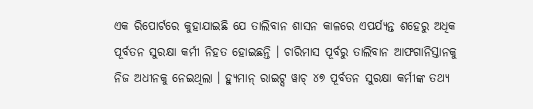ଏକ ରିପୋର୍ଟରେ କୁହାଯାଇଛି ଯେ ତାଲିବାନ ଶାସନ କାଳରେ ଏପର୍ଯ୍ୟନ୍ତ ଶହେରୁ ଅଧିକ ପୂର୍ବତନ ସୁରକ୍ଷା କର୍ମୀ ନିହତ ହୋଇଛନ୍ତି । ଚାରିମାସ ପୂର୍ବରୁ ତାଲିବାନ ଆଫଗାନିସ୍ତାନକୁ ନିଜ ଅଧୀନକୁ ନେଇଥିଲା । ହ୍ୟୁମାନ୍ ରାଇଟ୍ସ ୱାଚ୍ ୪୭ ପୂର୍ବତନ ସୁରକ୍ଷା କର୍ମୀଙ୍କ ତଥ୍ୟ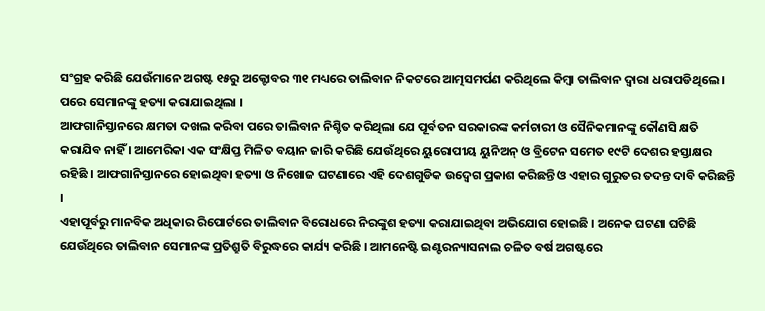ସଂଗ୍ରହ କରିଛି ଯେଉଁମାନେ ଅଗଷ୍ଟ ୧୫ରୁ ଅକ୍ଟୋବର ୩୧ ମଧ୍ୟରେ ତାଲିବାନ ନିକଟରେ ଆତ୍ମସମର୍ପଣ କରିଥିଲେ କିମ୍ବା ତାଲିବାନ ଦ୍ୱାରା ଧରାପଡିଥିଲେ । ପରେ ସେମାନଙ୍କୁ ହତ୍ୟା କରାଯାଇଥିଲା ।
ଆଫଗାନିସ୍ତାନରେ କ୍ଷମତା ଦଖଲ କରିବା ପରେ ତାଲିବାନ ନିଶ୍ଚିତ କରିଥିଲା ଯେ ପୂର୍ବତନ ସରକାରଙ୍କ କର୍ମଚାରୀ ଓ ସୈନିକମାନଙ୍କୁ କୌଣସି କ୍ଷତି କରାଯିବ ନାହିଁ । ଆମେରିକା ଏକ ସଂକ୍ଷିପ୍ତ ମିଳିତ ବୟାନ ଜାରି କରିଛି ଯେଉଁଥିରେ ୟୁରୋପୀୟ ୟୁନିଅନ୍ ଓ ବ୍ରିଟେନ ସମେତ ୧୯ଟି ଦେଶର ହସ୍ତାକ୍ଷର ରହିଛି । ଆଫଗାନିସ୍ତାନରେ ହୋଇଥିବା ହତ୍ୟା ଓ ନିଖୋଜ ଘଟଣାରେ ଏହି ଦେଶଗୁଡିକ ଉଦ୍ବେଗ ପ୍ରକାଶ କରିଛନ୍ତି ଓ ଏହାର ଗୁରୁତର ତଦନ୍ତ ଦାବି କରିଛନ୍ତି ।
ଏହାପୂର୍ବରୁ ମାନବିକ ଅଧିକାର ରିପୋର୍ଟରେ ତାଲିବାନ ବିରୋଧରେ ନିରଙ୍କୁଶ ହତ୍ୟା କରାଯାଇଥିବା ଅଭିଯୋଗ ହୋଇଛି । ଅନେକ ଘଟଣା ଘଟିଛି ଯେଉଁଥିରେ ତାଲିବାନ ସେମାନଙ୍କ ପ୍ରତିଶ୍ରୁତି ବିରୁଦ୍ଧରେ କାର୍ଯ୍ୟ କରିଛି । ଆମନେଷ୍ଟି ଇଣ୍ଟରନ୍ୟାସନାଲ ଚଳିତ ବର୍ଷ ଅଗଷ୍ଟରେ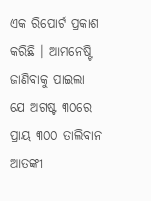ଏକ ରିପୋର୍ଟ ପ୍ରକାଶ କରିଛି । ଆମନେଷ୍ଟି ଜାଣିବାକୁ ପାଇଲା ଯେ ଅଗଷ୍ଟ ୩୦ରେ ପ୍ରାୟ ୩୦୦ ତାଲିବାନ ଆତଙ୍କୀ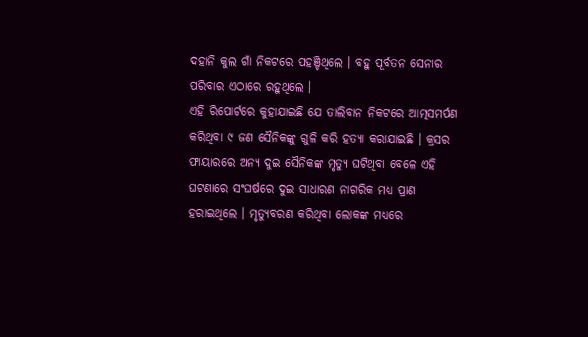ଦହାନି କୁଲ ଗାଁ ନିକଟରେ ପହଞ୍ଚିଥିଲେ । ବହୁ ପୂର୍ବତନ ସେନାର ପରିବାର ଏଠାରେ ରହୁଥିଲେ ।
ଏହି ରିପୋର୍ଟରେ କୁହାଯାଇଛି ଯେ ତାଲିବାନ ନିକଟରେ ଆତ୍ମସମର୍ପଣ କରିଥିବା ୯ ଜଣ ସୈନିକଙ୍କୁ ଗୁଳି କରି ହତ୍ୟା କରାଯାଇଛି । କ୍ରସର ଫାୟାରରେ ଅନ୍ୟ ଦୁଇ ସୈନିକଙ୍କ ମୃତ୍ୟୁ ଘଟିଥିବା ବେଳେ ଏହି ଘଟଣାରେ ସଂଘର୍ଷରେ ଦୁଇ ସାଧାରଣ ନାଗରିକ ମଧ୍ୟ ପ୍ରାଣ ହରାଇଥିଲେ । ମୃତ୍ୟୁବରଣ କରିଥିବା ଲୋକଙ୍କ ମଧ୍ୟରେ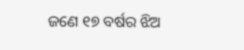ଜଣେ ୧୭ ବର୍ଷର ଝିଅ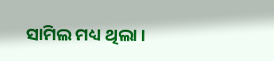ସାମିଲ ମଧ୍ୟ ଥିଲା ।